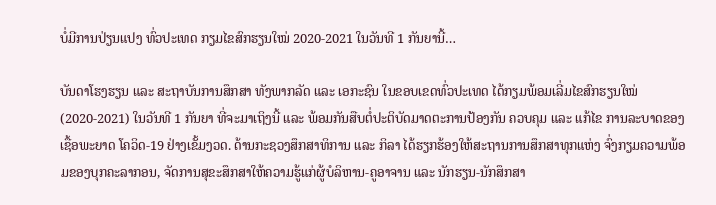ບໍ່ມີການປ່ຽນແປງ ທົ່ວປະເທດ ກຽມໄຂສົກຮຽນໃໝ່ 2020-2021 ໃນວັນທີ 1 ກັນຍານີ້…

ບັນດາໂຮງຮຽນ ແລະ ສະຖາບັນການສຶກສາ ທັງພາກລັດ ແລະ ເອກະຊົນ ໃນຂອບເຂດທົ່ວປະເທດ ໄດ້ກຽມພ້ອມເລີ່ມໄຂສົກຮຽນໃໝ່ (2020-2021) ໃນວັນທີ 1 ກັນຍາ ທີ່ຈະມາເຖິງນີ້ ແລະ ພ້ອມກັນສືບຕໍ່ປະຕິບັດມາດຕະການປ້ອງກັນ ຄວບຄຸມ ແລະ ແກ້ໄຂ ການລະບາດຂອງເຊື້ອພະຍາດ ໂຄວິດ-19 ຢ່າງເຂັ້ມງວດ. ດ້ານກະຊວງສຶກສາທິການ ແລະ ກິລາ ໄດ້ຮຽກຮ້ອງໃຫ້ສະຖານການສຶກສາທຸກແຫ່ງ ຈົ່ງກຽມຄວາມພ້ອມຂອງບຸກຄະລາກອນ, ຈັດການສຸຂະສຶກສາໃຫ້ຄວາມຮູ້ແກ່ຜູ້ບໍລິຫານ-ຄູອາຈານ ແລະ ນັກຮຽນ-ນັກສຶກສາ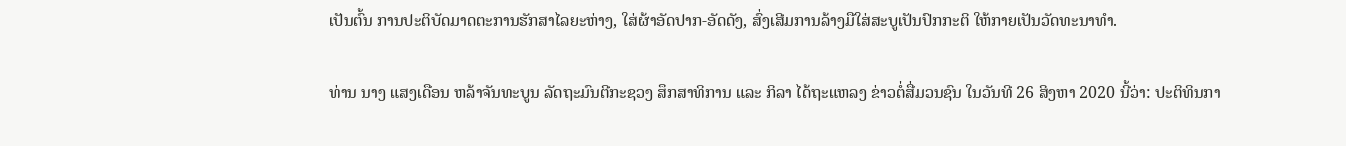ເປັນຕົ້ນ ການປະຕິບັດມາດຕະການຮັກສາໄລຍະຫ່າງ, ໃສ່ຜ້າອັດປາກ-ອັດດັງ, ສົ່ງເສີມການລ້າງມືໃສ່ສະບູເປັນປົກກະຕິ ໃຫ້ກາຍເປັນວັດທະນາທຳ.

ທ່ານ ນາງ ແສງເດືອນ ຫລ້າຈັນທະບູນ ລັດຖະມົນຕີກະຊວງ ສຶກສາທິການ ແລະ ກິລາ ໄດ້ຖະແຫລງ ຂ່າວຕໍ່ສື່ມວນຊົນ ໃນວັນທີ 26 ສິງຫາ 2020 ນີ້ວ່າ: ປະຕິທິນກາ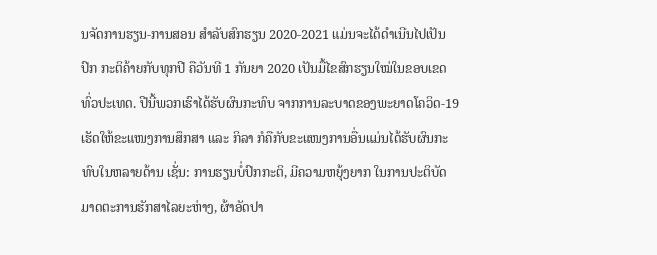ນຈັດການຮຽນ-ການສອນ ສຳລັບສົກຮຽນ 2020-2021 ແມ່ນຈະໄດ້ດຳເນີນໄປເປັນປົກ ກະຕິຄ້າຍກັບທຸກປີ ຄືວັນທີ 1 ກັນຍາ 2020 ເປັນມື້ໄຂສົກຮຽນໃໝ່ໃນຂອບເຂດທົ່ວປະເທດ. ປີນີ້ພວກເຮົາໄດ້ຮັບຜົນກະທົບ ຈາກການລະບາດຂອງພະຍາດໂຄວິດ-19 ເຮັດໃຫ້ຂະແໜງການສຶກສາ ແລະ ກິລາ ກໍຄືກັບຂະແໜງການອື່ນແມ່ນໄດ້ຮັບຜົນກະທົບໃນຫລາຍດ້ານ ເຊັ່ນ: ການຮຽນບໍ່ປົກກະຕິ, ມີຄວາມຫຍຸ້ງຍາກ ໃນການປະຕິບັດມາດຕະການຮັກສາໄລຍະຫ່າງ, ຜ້າອັດປາ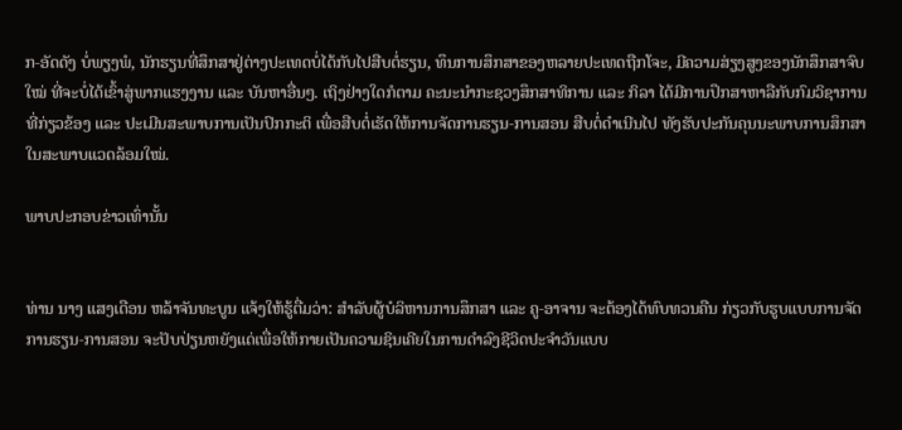ກ-ອັດດັງ ບໍ່ພຽງພໍ, ນັກຮຽນທີ່ສຶກສາຢູ່ຕ່າງປະເທດບໍ່ໄດ້ກັບໄປສືບຕໍ່ຮຽນ, ທຶນການສຶກສາຂອງຫລາຍປະເທດຖືກໂຈະ, ມີຄວາມສ່ຽງສູງຂອງນັກສຶກສາຈົບໃໝ່ ທີ່ຈະບໍ່ໄດ້ເຂົ້າສູ່ພາກແຮງງານ ແລະ ບັນຫາອື່ນໆ. ເຖິງຢ່າງໃດກໍຕາມ ຄະນະນຳກະຊວງສຶກສາທິການ ແລະ ກິລາ ໄດ້ມີການປຶກສາຫາລືກັບກົມວິຊາການທີ່ກ່ຽວຂ້ອງ ແລະ ປະເມີນສະພາບການເປັນປົກກະຕິ ເພື່ອສືບຕໍ່ເຮັດໃຫ້ການຈັດການຮຽນ-ການສອນ ສືບຕໍ່ດຳເນີນໄປ ທັງຮັບປະກັນຄຸນນະພາບການສຶກສາ ໃນສະພາບແວດລ້ອມໃໝ່.

ພາບປະກອບຂ່າວເທົ່ານັ້ນ


ທ່ານ ນາງ ແສງເດືອນ ຫລ້າຈັນທະບູນ ແຈ້ງໃຫ້ຮູ້ຕື່ມວ່າ: ສຳລັບຜູ້ບໍລິຫານການສຶກສາ ແລະ ຄູ-ອາຈານ ຈະຕ້ອງໄດ້ທົບທວນຄືນ ກ່ຽວກັບຮູບແບບການຈັດການຮຽນ-ການສອນ ຈະປັບປ່ຽນຫຍັງແດ່ເພື່ອໃຫ້ກາຍເປັນຄວາມຊິນເຄີຍໃນການດຳລົງຊີວິດປະຈຳວັນແບບ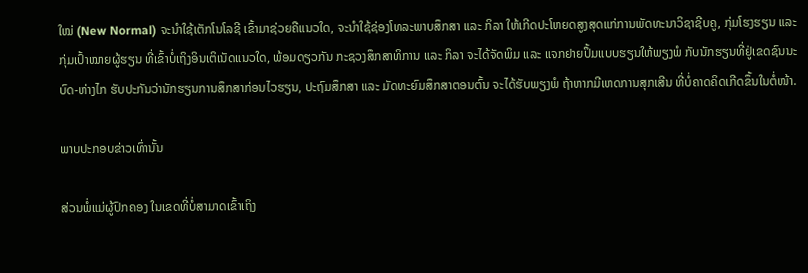ໃໝ່ (New Normal) ຈະນຳໃຊ້ເຕັກໂນໂລຊີ ເຂົ້າມາຊ່ວຍຄືແນວໃດ, ຈະນຳໃຊ້ຊ່ອງໂທລະພາບສຶກສາ ແລະ ກິລາ ໃຫ້ເກີດປະໂຫຍດສູງສຸດແກ່ການພັດທະນາວິຊາຊີບຄູ, ກຸ່ມໂຮງຮຽນ ແລະ ກຸ່ມເປົ້າໝາຍຜູ້ຮຽນ ທີ່ເຂົ້າບໍ່ເຖິງອິນເຕິເນັດແນວໃດ, ພ້ອມດຽວກັນ ກະຊວງສຶກສາທິການ ແລະ ກິລາ ຈະໄດ້ຈັດພິມ ແລະ ແຈກຢາຍປຶ້ມແບບຮຽນໃຫ້ພຽງພໍ ກັບນັກຮຽນທີ່ຢູ່ເຂດຊົນນະບົດ-ຫ່າງໄກ ຮັບປະກັນວ່ານັກຮຽນການສຶກສາກ່ອນໄວຮຽນ, ປະຖົມສຶກສາ ແລະ ມັດທະຍົມສຶກສາຕອນຕົ້ນ ຈະໄດ້ຮັບພຽງພໍ ຖ້າຫາກມີເຫດການສຸກເສີນ ທີ່ບໍ່ຄາດຄິດເກີດຂຶ້ນໃນຕໍ່ໜ້າ.

ພາບປະກອບຂ່າວເທົ່ານັ້ນ

ສ່ວນພໍ່ແມ່ຜູ້ປົກຄອງ ໃນເຂດທີ່ບໍ່ສາມາດເຂົ້າເຖິງ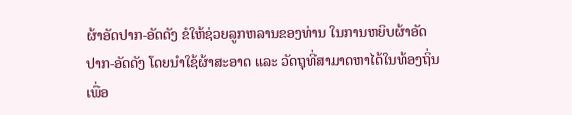ຜ້າອັດປາກ-ອັດດັງ ຂໍໃຫ້ຊ່ວຍລູກຫລານຂອງທ່ານ ໃນການຫຍິບຜ້າອັດປາກ-ອັດດັງ ໂດຍນຳໃຊ້ຜ້າສະອາດ ແລະ ວັດຖຸທີ່ສາມາດຫາໄດ້ໃນທ້ອງຖິ່ນ ເພື່ອ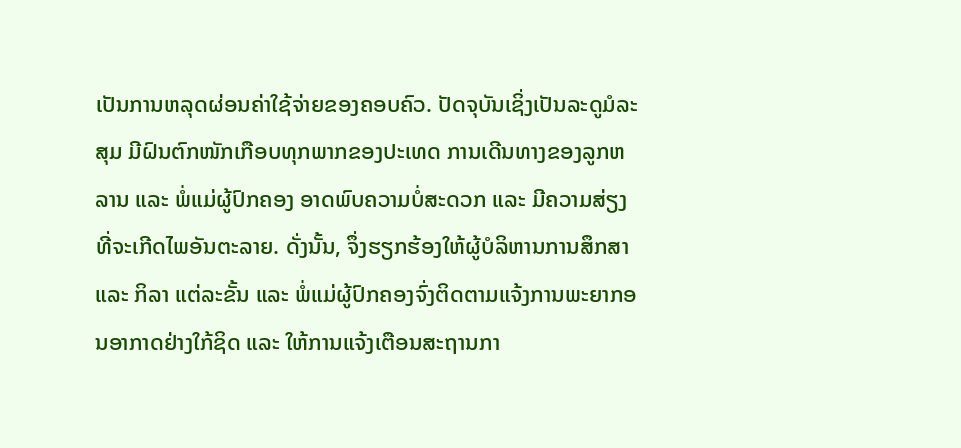ເປັນການຫລຸດຜ່ອນຄ່າໃຊ້ຈ່າຍຂອງຄອບຄົວ. ປັດຈຸບັນເຊິ່ງເປັນລະດູມໍລະສຸມ ມີຝົນຕົກໜັກເກືອບທຸກພາກຂອງປະເທດ ການເດີນທາງຂອງລູກຫລານ ແລະ ພໍ່ແມ່ຜູ້ປົກຄອງ ອາດພົບຄວາມບໍ່ສະດວກ ແລະ ມີຄວາມສ່ຽງທີ່ຈະເກີດໄພອັນຕະລາຍ. ດັ່ງນັ້ນ, ຈຶ່ງຮຽກຮ້ອງໃຫ້ຜູ້ບໍລິຫານການສຶກສາ ແລະ ກິລາ ແຕ່ລະຂັ້ນ ແລະ ພໍ່ແມ່ຜູ້ປົກຄອງຈົ່ງຕິດຕາມແຈ້ງການພະຍາກອນອາກາດຢ່າງໃກ້ຊິດ ແລະ ໃຫ້ການແຈ້ງເຕືອນສະຖານກາ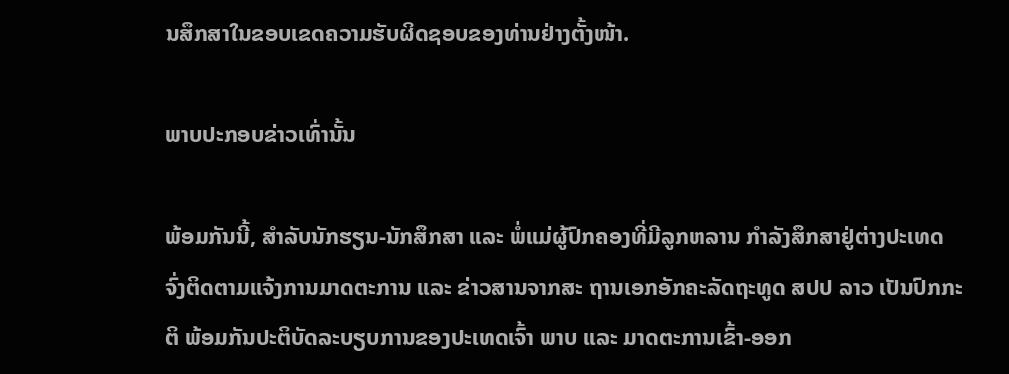ນສຶກສາໃນຂອບເຂດຄວາມຮັບຜິດຊອບຂອງທ່ານຢ່າງຕັ້ງໜ້າ.

ພາບປະກອບຂ່າວເທົ່ານັ້ນ

ພ້ອມກັນນີ້, ສຳລັບນັກຮຽນ-ນັກສຶກສາ ແລະ ພໍ່ແມ່ຜູ້ປົກຄອງທີ່ມີລູກຫລານ ກຳລັງສຶກສາຢູ່ຕ່າງປະເທດ ຈົ່ງຕິດຕາມແຈ້ງການມາດຕະການ ແລະ ຂ່າວສານຈາກສະ ຖານເອກອັກຄະລັດຖະທູດ ສປປ ລາວ ເປັນປົກກະຕິ ພ້ອມກັນປະຕິບັດລະບຽບການຂອງປະເທດເຈົ້າ ພາບ ແລະ ມາດຕະການເຂົ້າ-ອອກ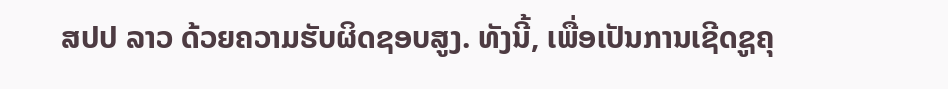ສປປ ລາວ ດ້ວຍຄວາມຮັບຜິດຊອບສູງ. ທັງນີ້, ເພື່ອເປັນການເຊີດຊູຄຸ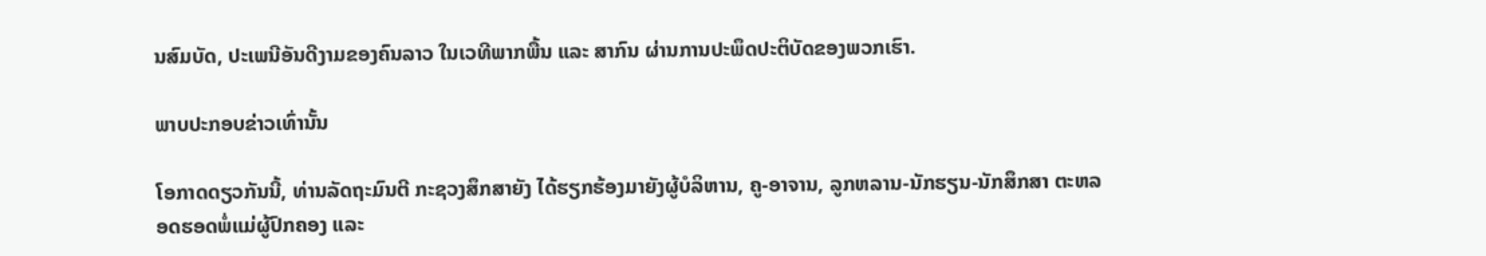ນສົມບັດ, ປະເພນີອັນດີງາມຂອງຄົນລາວ ໃນເວທີພາກພື້ນ ແລະ ສາກົນ ຜ່ານການປະພຶດປະຕິບັດຂອງພວກເຮົາ.

ພາບປະກອບຂ່າວເທົ່ານັ້ນ

ໂອກາດດຽວກັນນີ້, ທ່ານລັດຖະມົນຕີ ກະຊວງສຶກສາຍັງ ໄດ້ຮຽກຮ້ອງມາຍັງຜູ້ບໍລິຫານ, ຄູ-ອາຈານ, ລູກຫລານ-ນັກຮຽນ-ນັກສຶກສາ ຕະຫລອດຮອດພໍ່ແມ່ຜູ້ປົກຄອງ ແລະ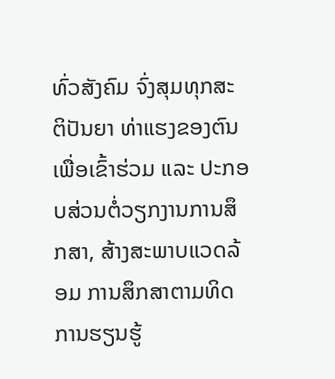ທົ່ວສັງຄົມ ຈົ່ງສຸມທຸກສະຕິປັນຍາ ທ່າແຮງຂອງຕົນເພື່ອເຂົ້າຮ່ວມ ແລະ ປະກອບສ່ວນຕໍ່ວຽກງານການສຶກສາ, ສ້າງສະພາບແວດລ້ອມ ການສຶກສາຕາມທິດການຮຽນຮູ້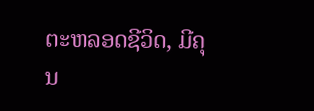ຕະຫລອດຊີວິດ, ມີຄຸນ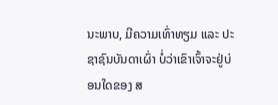ນະພາບ, ມີຄວາມເທົ່າທຽມ ແລະ ປະຊາຊົນບັນດາເຜົ່າ ບໍ່ວ່າເຂົາເຈົ້າຈະຢູ່ບ່ອນໃດຂອງ ສ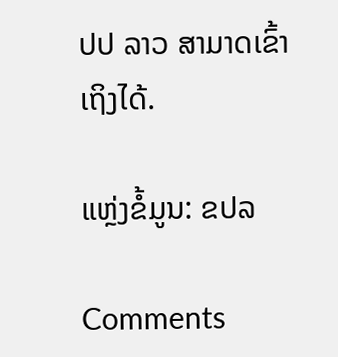ປປ ລາວ ສາມາດເຂົ້າເຖິງໄດ້.

ແຫຼ່ງຂໍ້ມູນ: ຂປລ

Comments